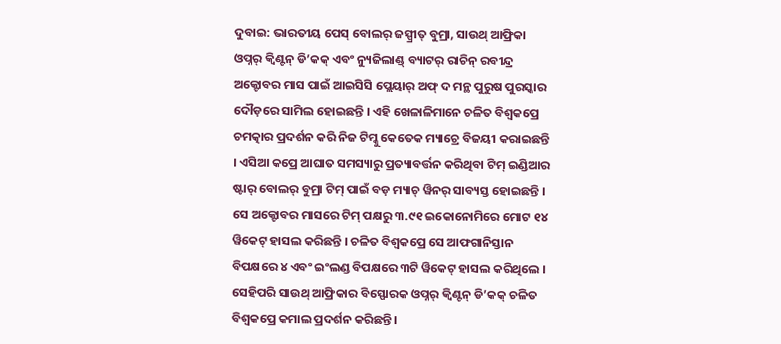ଦୁବାଇ: ଭାରତୀୟ ପେସ୍ ବୋଲର୍ ଜସ୍ପ୍ରୀତ୍ ବୁମ୍ରା, ସାଉଥ୍ ଆଫ୍ରିକା ଓପ୍ନର୍ କ୍ୱିଣ୍ଟନ୍ ଡି’କକ୍ ଏବଂ ନ୍ୟୁଜିଲାଣ୍ଡ୍ ବ୍ୟାଟର୍ ରାଚିନ୍ ରବୀନ୍ଦ୍ର ଅକ୍ଟୋବର ମାସ ପାଇଁ ଆଇସିସି ପ୍ଲେୟାର୍ ଅଫ୍ ଦ ମନ୍ଥ ପୁରୁଷ ପୁରସ୍କାର ଦୌଡ଼ରେ ସାମିଲ ହୋଇଛନ୍ତି । ଏହି ଖେଳାଳିମାନେ ଚଳିତ ବିଶ୍ୱକପ୍ରେ ଚମତ୍କାର ପ୍ରଦର୍ଶନ କରି ନିଜ ଟିମ୍କୁ କେତେକ ମ୍ୟାଚ୍ରେ ବିଜୟୀ କରାଇଛନ୍ତି । ଏସିଆ କପ୍ରେ ଆଘାତ ସମସ୍ୟାରୁ ପ୍ରତ୍ୟାବର୍ତ୍ତନ କରିଥିବା ଟିମ୍ ଇଣ୍ଡିଆର ଷ୍ଟାର୍ ବୋଲର୍ ବୁମ୍ରା ଟିମ୍ ପାଇଁ ବଡ଼ ମ୍ୟାଚ୍ ୱିନର୍ ସାବ୍ୟସ୍ତ ହୋଇଛନ୍ତି ।
ସେ ଅକ୍ଟୋବର ମାସରେ ଟିମ୍ ପକ୍ଷରୁ ୩.୯୧ ଇକୋନୋମିରେ ମୋଟ ୧୪ ୱିକେଟ୍ ହାସଲ କରିଛନ୍ତି । ଚଳିତ ବିଶ୍ୱକପ୍ରେ ସେ ଆଫଗାନିସ୍ତାନ ବିପକ୍ଷରେ ୪ ଏବଂ ଇଂଲଣ୍ଡ ବିପକ୍ଷରେ ୩ଟି ୱିକେଟ୍ ହାସଲ କରିଥିଲେ । ସେହିପରି ସାଉଥ୍ ଆଫ୍ରିକାର ବିସ୍ଫୋରକ ଓପ୍ନର୍ କ୍ୱିଣ୍ଟନ୍ ଡି’କକ୍ ଚଳିତ ବିଶ୍ୱକପ୍ରେ କମାଲ ପ୍ରଦର୍ଶନ କରିଛନ୍ତି ।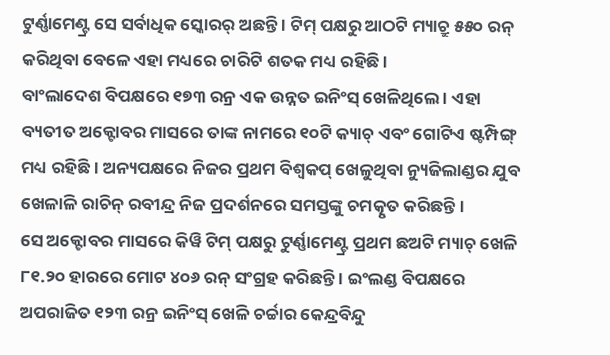ଟୁର୍ଣ୍ଣାମେଣ୍ଟ୍ର ସେ ସର୍ବାଧିକ ସ୍କୋରର୍ ଅଛନ୍ତି । ଟିମ୍ ପକ୍ଷରୁ ଆଠଟି ମ୍ୟାଚ୍ରୁ ୫୫୦ ରନ୍ କରିଥିବା ବେଳେ ଏହା ମଧ୍ୟରେ ଚାରିଟି ଶତକ ମଧ୍ୟ ରହିଛି ।
ବାଂଲାଦେଶ ବିପକ୍ଷରେ ୧୭୩ ରନ୍ର ଏକ ଉନ୍ନତ ଇନିଂସ୍ ଖେଳିଥିଲେ । ଏହା ବ୍ୟତୀତ ଅକ୍ଟୋବର ମାସରେ ତାଙ୍କ ନାମରେ ୧୦ଟି କ୍ୟାଚ୍ ଏବଂ ଗୋଟିଏ ଷ୍ଟମ୍ପିଙ୍ଗ୍ ମଧ୍ୟ ରହିଛି । ଅନ୍ୟପକ୍ଷରେ ନିଜର ପ୍ରଥମ ବିଶ୍ୱକପ୍ ଖେଳୁଥିବା ନ୍ୟୁଜିଲାଣ୍ଡର ଯୁବ ଖେଳାଳି ରାଚିନ୍ ରବୀନ୍ଦ୍ର ନିଜ ପ୍ରଦର୍ଶନରେ ସମସ୍ତଙ୍କୁ ଚମତ୍କୃତ କରିଛନ୍ତି ।
ସେ ଅକ୍ଟୋବର ମାସରେ କିୱି ଟିମ୍ ପକ୍ଷରୁ ଟୁର୍ଣ୍ଣାମେଣ୍ଟ୍ର ପ୍ରଥମ ଛଅଟି ମ୍ୟାଚ୍ ଖେଳି ୮୧.୨୦ ହାରରେ ମୋଟ ୪୦୬ ରନ୍ ସଂଗ୍ରହ କରିଛନ୍ତି । ଇଂଲଣ୍ଡ ବିପକ୍ଷରେ ଅପରାଜିତ ୧୨୩ ରନ୍ର ଇନିଂସ୍ ଖେଳି ଚର୍ଚ୍ଚାର କେନ୍ଦ୍ରବିନ୍ଦୁ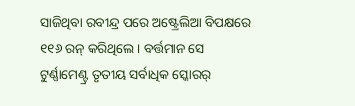ସାଜିଥିବା ରବୀନ୍ଦ୍ର ପରେ ଅଷ୍ଟ୍ରେଲିଆ ବିପକ୍ଷରେ ୧୧୬ ରନ୍ କରିଥିଲେ । ବର୍ତ୍ତମାନ ସେ ଟୁର୍ଣ୍ଣାମେଣ୍ଟ୍ର ତୃତୀୟ ସର୍ବାଧିକ ସ୍କୋରର୍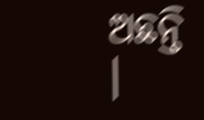ଅଛନ୍ତି ।